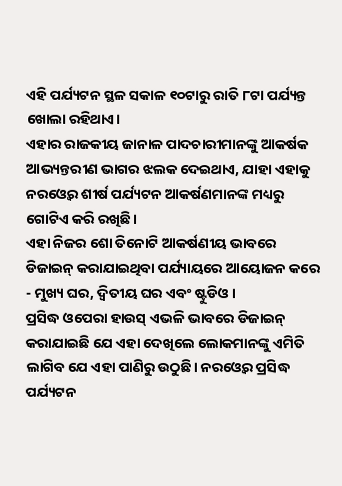ଏହି ପର୍ଯ୍ୟଟନ ସ୍ଥଳ ସକାଳ ୧୦ଟାରୁ ରାତି ୮ଟା ପର୍ଯ୍ୟନ୍ତ ଖୋଲା ରହିଥାଏ।
ଏହାର ରାଜକୀୟ ଜାନାଳ ପାଦଚାରୀମାନଙ୍କୁ ଆକର୍ଷକ ଆଭ୍ୟନ୍ତରୀଣ ଭାଗର ଝଲକ ଦେଇଥାଏ, ଯାହା ଏହାକୁ ନରଓ୍ଵେର ଶୀର୍ଷ ପର୍ଯ୍ୟଟନ ଆକର୍ଷଣମାନଙ୍କ ମଧ୍ୟରୁ ଗୋଟିଏ କରି ରଖିଛି।
ଏହା ନିଜର ଶୋ ତିନୋଟି ଆକର୍ଷଣୀୟ ଭାବରେ ଡିଜାଇନ୍ କରାଯାଇଥିବା ପର୍ଯ୍ୟାୟରେ ଆୟୋଜନ କରେ - ମୁଖ୍ୟ ଘର, ଦ୍ୱିତୀୟ ଘର ଏବଂ ଷ୍ଟୁଡିଓ।
ପ୍ରସିଦ୍ଧ ଓପେରା ହାଉସ୍ ଏଭଳି ଭାବରେ ଡିଜାଇନ୍ କରାଯାଇଛି ଯେ ଏହା ଦେଖିଲେ ଲୋକମାନଙ୍କୁ ଏମିତି ଲାଗିବ ଯେ ଏହା ପାଣିରୁ ଉଠୁଛି। ନରଓ୍ଵେର ପ୍ରସିଦ୍ଧ ପର୍ଯ୍ୟଟନ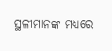ସ୍ଥଳୀମାନଙ୍କ ମଧ୍ୟରେ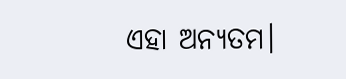ଏହା ଅନ୍ୟତମ।